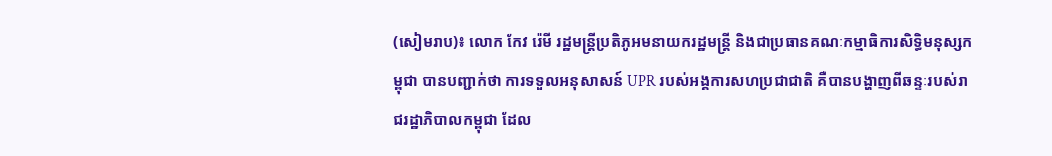(សៀមរាប)៖ លោក កែវ រ៉េមី រដ្ឋមន្ត្រីប្រតិភូអមនាយករដ្ឋមន្ត្រី និងជាប្រធានគណៈកម្មាធិការសិទ្ធិមនុស្សកម្ពុជា បានបញ្ជាក់ថា ការទទួលអនុសាសន៍ UPR របស់អង្គការសហប្រជាជាតិ គឺបានបង្ហាញពីឆន្ទៈរបស់រាជរដ្ឋាភិបាលកម្ពុជា ដែល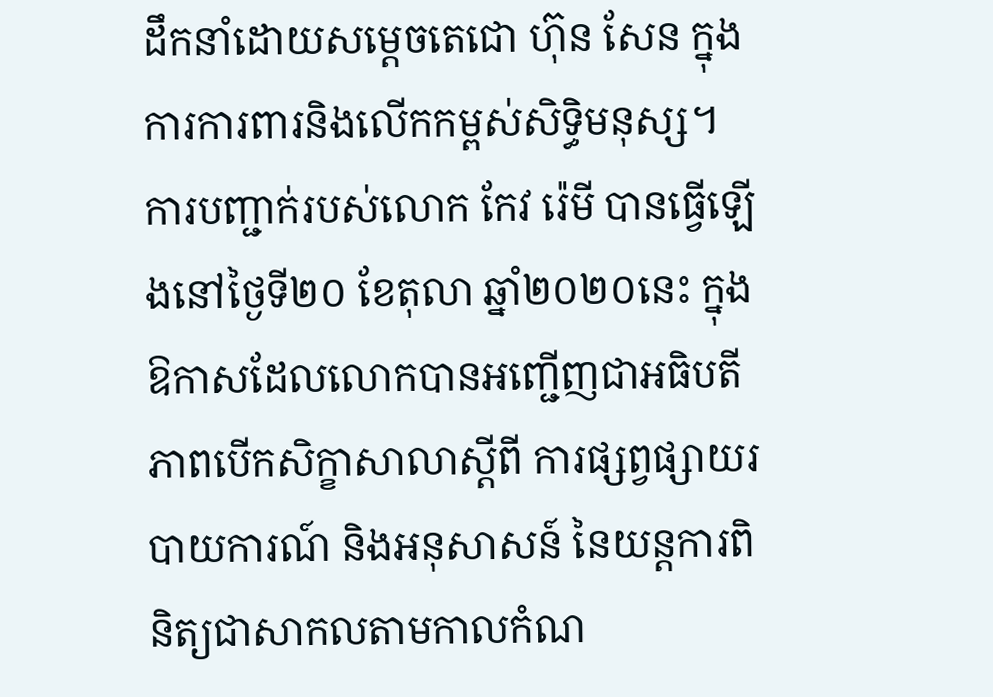ដឹកនាំដោយសម្តេចតេជោ ហ៊ុន សែន ក្នុងការការពារនិងលើកកម្ពស់សិទ្ធិមនុស្ស។
ការបញ្ជាក់របស់លោក កែវ រ៉េមី បានធ្វើឡើងនៅថ្ងៃទី២០ ខែតុលា ឆ្នាំ២០២០នេះ ក្នុងឱកាសដែលលោកបានអញ្ជើញជាអធិបតីភាពបើកសិក្ខាសាលាស្តីពី ការផ្សព្វផ្សាយរបាយការណ៍ និងអនុសាសន៍ នៃយន្តការពិនិត្យជាសាកលតាមកាលកំណ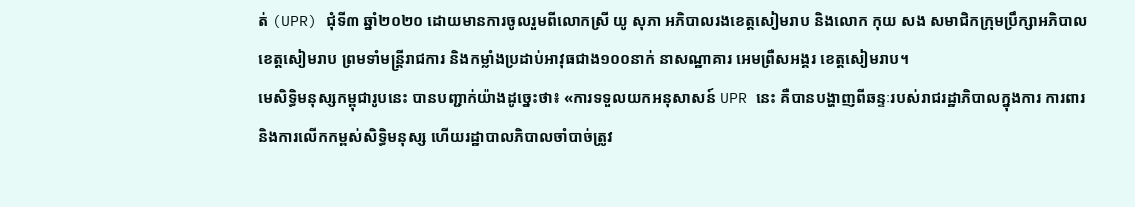ត់ (UPR) ជុំទី៣ ឆ្នាំ២០២០ ដោយមានការចូលរួមពីលោកស្រី យូ សុភា អភិបាលរងខេត្តសៀមរាប និងលោក កុយ សង សមាជិកក្រុមប្រឹក្សាអភិបាលខេត្តសៀមរាប ព្រមទាំមន្ត្រីរាជការ និងកម្លាំងប្រដាប់អាវុធជាង១០០នាក់ នាសណ្ឋាគារ អេមព្រឺសអង្គរ ខេត្តសៀមរាប។
មេសិទ្ធិមនុស្សកម្ពុជារូបនេះ បានបញ្ជាក់យ៉ាងដូច្នេះថា៖ «ការទទួលយកអនុសាសន៍ UPR នេះ គឺបានបង្ហាញពីឆន្ទៈរបស់រាជរដ្ឋាភិបាលក្នុងការ ការពារ និងការលើកកម្ពស់សិទ្ធិមនុស្ស ហើយរដ្ឋាបាលភិបាលចាំបាច់ត្រូវ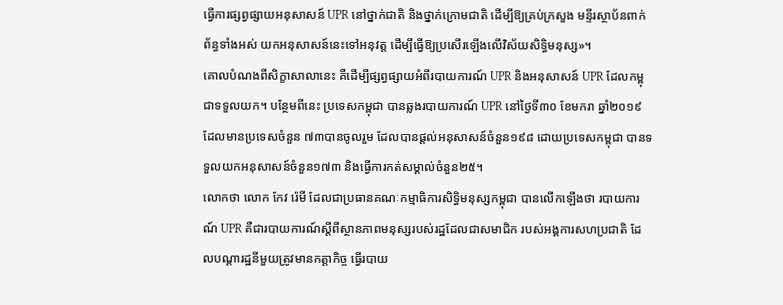ធ្វើការផ្សព្វផ្សាយអនុសាសន៍ UPR នៅថ្នាក់ជាតិ និងថ្នាក់ក្រោមជាតិ ដើម្បីឱ្យគ្រប់ក្រសួង មន្ទីរស្ថាប័នពាក់ព័ន្ធទាំងអស់ យកអនុសាសន៍នេះទៅអនុវត្ត ដើម្បីធ្វើឱ្យប្រសើរឡើងលើវិស័យសិទ្ធិមនុស្ស»។
គោលបំណងពីសិក្ខាសាលានេះ គឺដើម្បីផ្សព្វផ្សាយអំពីរបាយការណ៍ UPR និងអនុសាសន៍ UPR ដែលកម្ពុជាទទួលយក។ បន្ថែមពីនេះ ប្រទេសកម្ពុជា បានឆ្លងរបាយការណ៍ UPR នៅថ្ងៃទី៣០ ខែមករា ឆ្នាំ២០១៩ ដែលមានប្រទេសចំនួន ៧៣បានចូលរួម ដែលបានផ្តល់អនុសាសន៍ចំនួន១៩៨ ដោយប្រទេសកម្ពុជា បានទទួលយកអនុសាសន៍ចំនួន១៧៣ និងធ្វើការកត់សម្គាល់ចំនួន២៥។
លោកថា លោក កែវ រ៉េមី ដែលជាប្រធានគណៈកម្មាធិការសិទ្ធិមនុស្សកម្ពុជា បានលើកឡើងថា របាយការណ៍ UPR គឺជារបាយការណ៍ស្តីពីស្ថានភាពមនុស្សរបស់រដ្ឋដែលជាសមាជិក របស់អង្គការសហប្រជាតិ ដែលបណ្តារដ្ឋនីមួយត្រូវមានកត្តាកិច្ច ធ្វើរបាយ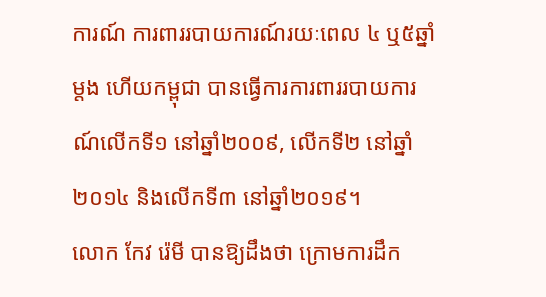ការណ៍ ការពាររបាយការណ៍រយៈពេល ៤ ឬ៥ឆ្នាំម្តង ហើយកម្ពុជា បានធ្វើការការពាររបាយការណ៍លើកទី១ នៅឆ្នាំ២០០៩, លើកទី២ នៅឆ្នាំ២០១៤ និងលើកទី៣ នៅឆ្នាំ២០១៩។
លោក កែវ រ៉េមី បានឱ្យដឹងថា ក្រោមការដឹក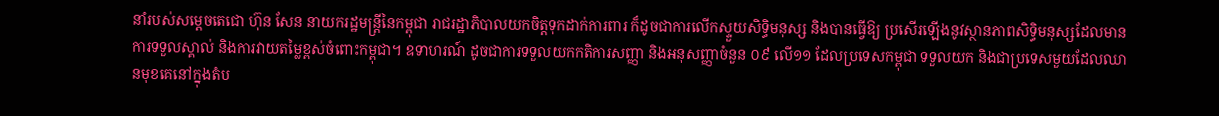នាំរបស់សម្តេចតេជោ ហ៊ុន សែន នាយករដ្ឋមន្ត្រីនៃកម្ពុជា រាជរដ្ឋាភិបាលយកចិត្តទុកដាក់ការពារ ក៏ដូចជាការលើកស្ទួយសិទ្ធិមនុស្ស និងបានធ្វើឱ្យ ប្រសើរឡើងនូវស្ថានភាពសិទ្ធិមនុស្សដែលមានការទទួលស្គាល់ និងការវាយតម្លៃខ្ពស់ចំពោះកម្ពុជា។ ឧទាហរណ៍ ដូចជាការទទួលយកកតិការសញ្ញា និងអនុសញ្ញាចំនួន ០៩ លើ១១ ដែលប្រទេសកម្ពុជា ទទួលយក និងជាប្រទេសមួយដែលឈានមុខគេនៅក្នុងតំប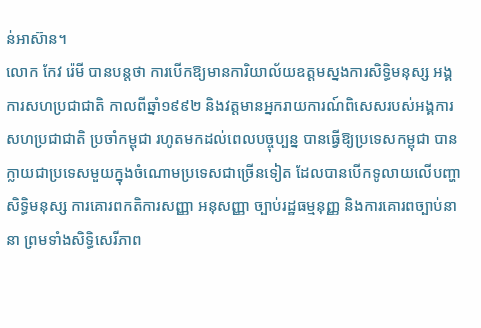ន់អាស៊ាន។
លោក កែវ រ៉េមី បានបន្តថា ការបើកឱ្យមានការិយាល័យឧត្តមស្នងការសិទ្ធិមនុស្ស អង្គការសហប្រជាជាតិ កាលពីឆ្នាំ១៩៩២ និងវត្តមានអ្នករាយការណ៍ពិសេសរបស់អង្គការសហប្រជាជាតិ ប្រចាំកម្ពុជា រហូតមកដល់ពេលបច្ចុប្បន្ន បានធ្វើឱ្យប្រទេសកម្ពុជា បានក្លាយជាប្រទេសមួយក្នុងចំណោមប្រទេសជាច្រើនទៀត ដែលបានបើកទូលាយលើបញ្ហាសិទ្ធិមនុស្ស ការគោរពកតិការសញ្ញា អនុសញ្ញា ច្បាប់រដ្ឋធម្មនុញ្ញ និងការគោរពច្បាប់នានា ព្រមទាំងសិទ្ធិសេរីភាព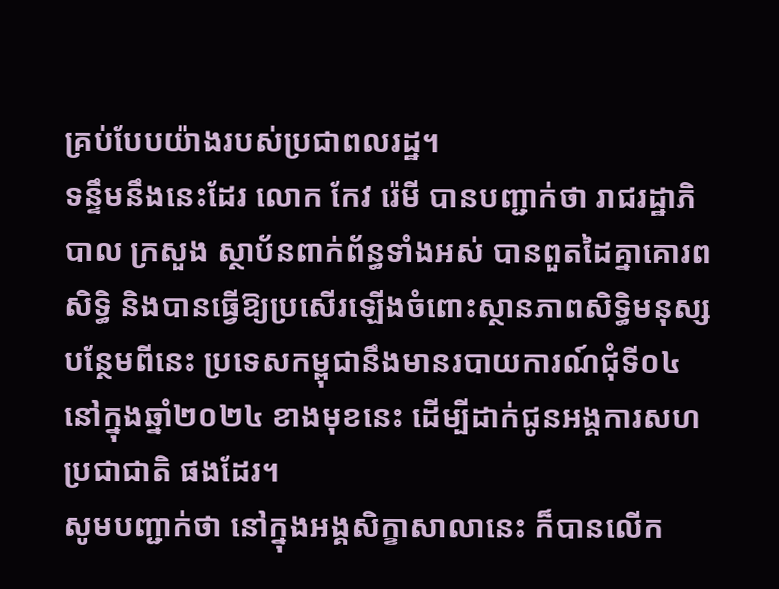គ្រប់បែបយ៉ាងរបស់ប្រជាពលរដ្ឋ។
ទន្ទឹមនឹងនេះដែរ លោក កែវ រ៉េមី បានបញ្ជាក់ថា រាជរដ្ឋាភិបាល ក្រសួង ស្ថាប័នពាក់ព័ន្ធទាំងអស់ បានពួតដៃគ្នាគោរពសិទ្ធិ និងបានធ្វើឱ្យប្រសើរឡើងចំពោះស្ថានភាពសិទ្ធិមនុស្ស បន្ថែមពីនេះ ប្រទេសកម្ពុជានឹងមានរបាយការណ៍ជុំទី០៤ នៅក្នុងឆ្នាំ២០២៤ ខាងមុខនេះ ដើម្បីដាក់ជូនអង្គការសហប្រជាជាតិ ផងដែរ។
សូមបញ្ជាក់ថា នៅក្នុងអង្គសិក្ខាសាលានេះ ក៏បានលើក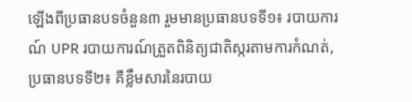ឡើងពីប្រធានបទចំនួន៣ រួមមានប្រធានបទទី១៖ របាយការណ៍ UPR របាយការណ៍ត្រួតពិនិត្យជាតិស្ករតាមការកំណត់, ប្រធានបទទី២៖ គឺខ្លឹមសារនៃរបាយ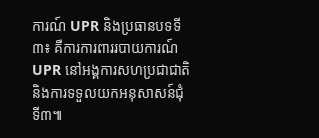ការណ៍ UPR និងប្រធានបទទី៣៖ គឺការការពាររបាយការណ៍ UPR នៅអង្គការសហប្រជាជាតិ និងការទទួលយកអនុសាសន៍ជុំទី៣៕